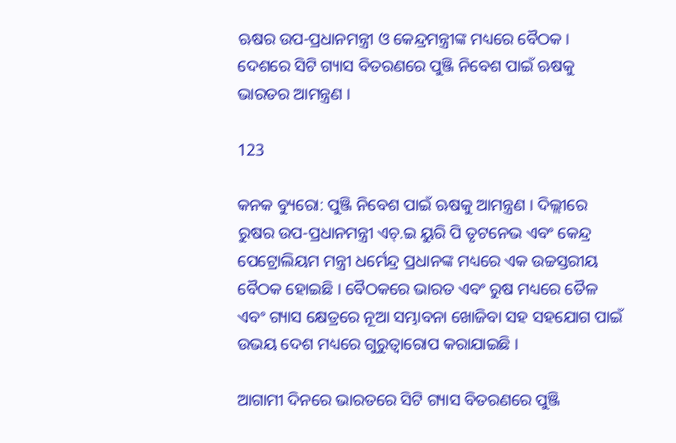ଋଷର ଉପ-ପ୍ରଧାନମନ୍ତ୍ରୀ ଓ କେନ୍ଦ୍ରମନ୍ତ୍ରୀଙ୍କ ମଧ୍ୟରେ ବୈଠକ । ଦେଶରେ ସିଟି ଗ୍ୟାସ ବିତରଣରେ ପୁଞ୍ଜି ନିବେଶ ପାଇଁ ଋଷକୁ ଭାରତର ଆମନ୍ତ୍ରଣ ।

123

କନକ ବ୍ୟୁରୋ: ପୁଞ୍ଜି ନିବେଶ ପାଇଁ ଋଷକୁ ଆମନ୍ତ୍ରଣ । ଦିଲ୍ଲୀରେ ରୁଷର ଉପ-ପ୍ରଧାନମନ୍ତ୍ରୀ ଏଚ୍.ଇ ୟୁରି ପି ତୃଟନେଭ ଏବଂ କେନ୍ଦ୍ର ପେଟ୍ରୋଲିୟମ ମନ୍ତ୍ରୀ ଧର୍ମେନ୍ଦ୍ର ପ୍ରଧାନଙ୍କ ମଧ୍ୟରେ ଏକ ଉଚ୍ଚସ୍ତରୀୟ ବୈଠକ ହୋଇଛି । ବୈଠକରେ ଭାରତ ଏବଂ ରୁଷ ମଧ୍ୟରେ ତୈଳ ଏବଂ ଗ୍ୟାସ କ୍ଷେତ୍ରରେ ନୂଆ ସମ୍ଭାବନା ଖୋଜିବା ସହ ସହଯୋଗ ପାଇଁ ଉଭୟ ଦେଶ ମଧ୍ୟରେ ଗୁରୁତ୍ୱାରୋପ କରାଯାଇଛି ।

ଆଗାମୀ ଦିନରେ ଭାରତରେ ସିଟି ଗ୍ୟାସ ବିତରଣରେ ପୁଞ୍ଜି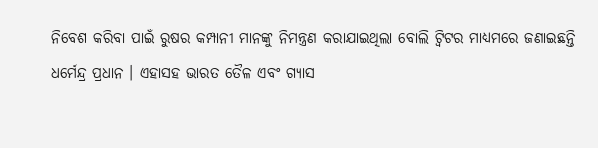ନିବେଶ କରିବା ପାଇଁ ରୁଷର କମ୍ପାନୀ ମାନଙ୍କୁ ନିମନ୍ତ୍ରଣ କରାଯାଇଥିଲା ବୋଲି ଟ୍ୱିଟର ମାଧ୍ୟମରେ ଜଣାଇଛନ୍ତି ଧର୍ମେନ୍ଦ୍ର ପ୍ରଧାନ । ଏହାସହ ଭାରତ ତୈଳ ଏବଂ ଗ୍ୟାସ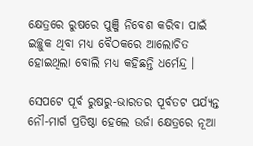କ୍ଷେତ୍ରରେ ରୁଷରେ ପୁଞ୍ଜି ନିବେଶ କରିବା ପାଇଁ ଇଚ୍ଛୁକ ଥିବା ମଧ୍ୟ ବୈଠକରେ ଆଲୋଚିତ ହୋଇଥିଲା ବୋଲି ମଧ୍ୟ କହିଛନ୍ତି ଧର୍ମେନ୍ଦ୍ର ।

ସେପଟେ ପୂର୍ବ ରୁଷରୁ-ଭାରତର ପୂର୍ବତଟ ପର୍ଯ୍ୟନ୍ତ ନୌ-ମାର୍ଗ ପ୍ରତିଷ୍ଠା ହେଲେ ଉର୍ଜା କ୍ଷେତ୍ରରେ ନୂଆ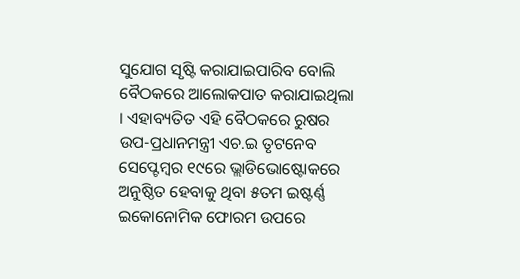ସୁଯୋଗ ସୃଷ୍ଟି କରାଯାଇପାରିବ ବୋଲି ବୈଠକରେ ଆଲୋକପାତ କରାଯାଇଥିଲା । ଏହାବ୍ୟତିତ ଏହି ବୈଠକରେ ରୁଷର ଉପ-ପ୍ରଧାନମନ୍ତ୍ରୀ ଏଚ.ଇ ତୃଟନେବ ସେପ୍ଟେମ୍ବର ୧୯ରେ ଭ୍ଲାଡିଭୋଷ୍ଟୋକରେ ଅନୁଷ୍ଠିତ ହେବାକୁ ଥିବା ୫ତମ ଇଷ୍ଟର୍ଣ୍ଣ ଇକୋନୋମିକ ଫୋରମ ଉପରେ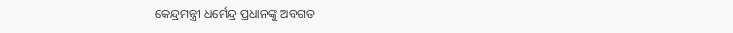କେନ୍ଦ୍ରମନ୍ତ୍ରୀ ଧର୍ମେନ୍ଦ୍ର ପ୍ରଧାନଙ୍କୁ ଅବଗତ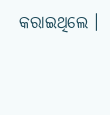କରାଇଥିଲେ ।